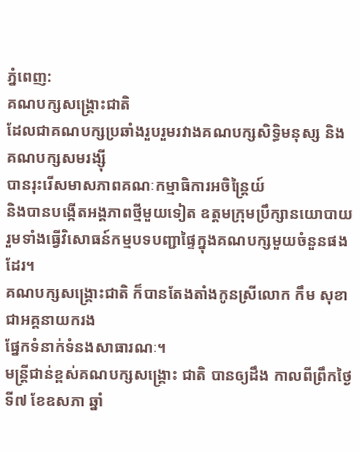ភ្នំពេញ:
គណបក្សសង្គ្រោះជាតិ
ដែលជាគណបក្សប្រឆាំងរួបរួមរវាងគណបក្សសិទ្ធិមនុស្ស និងគណបក្សសមរង្ស៊ី
បានរុះរើសមាសភាពគណៈកម្មាធិការអចិន្ត្រៃយ៍
និងបានបង្កើតអង្គភាពថ្មីមួយទៀត ឧត្តមក្រុមប្រឹក្សានយោបាយ
រួមទាំងធ្វើវិសោធន៍កម្មបទបញ្ជាផ្ទៃក្នុងគណបក្សមួយចំនួនផងដែរ។
គណបក្សសង្គ្រោះជាតិ ក៏បានតែងតាំងកូនស្រីលោក កឹម សុខា ជាអគ្គនាយករង
ផ្នែកទំនាក់ទំនងសាធារណៈ។
មន្ត្រីជាន់ខ្ពស់គណបក្សសង្គ្រោះ ជាតិ បានឲ្យដឹង កាលពីព្រឹកថ្ងៃទី៧ ខែឧសភា ឆ្នាំ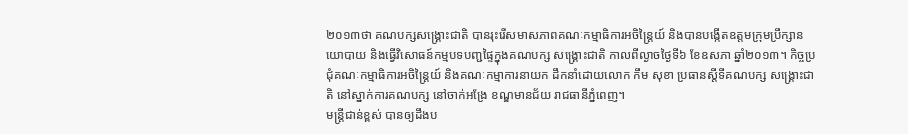២០១៣ថា គណបក្សសង្គ្រោះជាតិ បានរុះរើសមាសភាពគណៈកម្មាធិការអចិន្ត្រៃយ៍ និងបានបង្កើតឧត្តមក្រុមប្រឹក្សានយោបាយ និងធ្វើវិសោធន៍កម្មបទបញ្ជផ្ទៃក្នុងគណបក្ស សង្គ្រោះជាតិ កាលពីល្ងាចថ្ងៃទី៦ ខែឧសភា ឆ្នាំ២០១៣។ កិច្ចប្រជុំគណៈកម្មាធិការអចិន្ត្រៃយ៍ និងគណៈកម្មាការនាយក ដឹកនាំដោយលោក កឹម សុខា ប្រធានស្តីទីគណបក្ស សង្គ្រោះជាតិ នៅស្នាក់ការគណបក្ស នៅចាក់អង្រែ ខណ្ឌមានជ័យ រាជធានីភ្នំពេញ។
មន្ត្រីជាន់ខ្ពស់ បានឲ្យដឹងប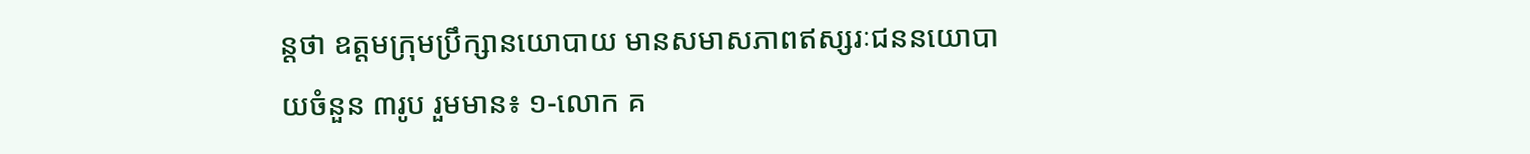ន្តថា ឧត្តមក្រុមប្រឹក្សានយោបាយ មានសមាសភាពឥស្សរៈជននយោបាយចំនួន ៣រូប រួមមាន៖ ១-លោក គ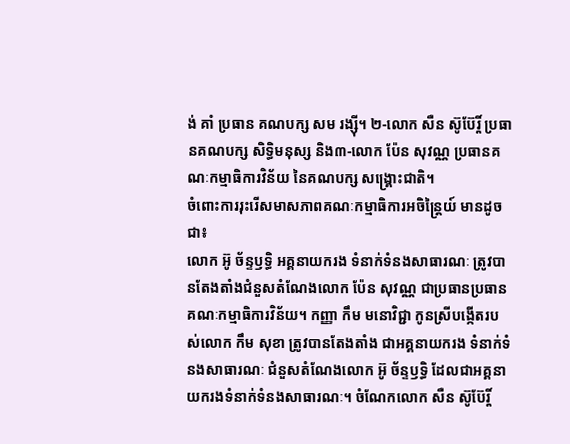ង់ គាំ ប្រធាន គណបក្ស សម រង្ស៊ី។ ២-លោក សឺន ស៊ូប៊ែរ្តិ៍ ប្រធានគណបក្ស សិទ្ធិមនុស្ស និង៣-លោក ប៉ែន សុវណ្ណ ប្រធានគណៈកម្មាធិការវិន័យ នៃគណបក្ស សង្គ្រោះជាតិ។
ចំពោះការរុះរើសមាសភាពគណៈកម្មាធិការអចិន្ត្រៃយ៍ មានដូចជា៖
លោក អ៊ូ ច័ន្ទឫទ្ធិ អគ្គនាយករង ទំនាក់ទំនងសាធារណៈ ត្រូវបានតែងតាំងជំនួសតំណែងលោក ប៉ែន សុវណ្ណ ជាប្រធានប្រធានគណៈកម្មាធិការវិន័យ។ កញ្ញា កឹម មនោវិជ្ជា កូនស្រីបង្កើតរបស់លោក កឹម សុខា ត្រូវបានតែងតាំង ជាអគ្គនាយករង ទំនាក់ទំនងសាធារណៈ ជំនួសតំណែងលោក អ៊ូ ច័ន្ទឫទ្ធិ ដែលជាអគ្គនាយករងទំនាក់ទំនងសាធារណៈ។ ចំណែកលោក សឺន ស៊ូប៊ែរ្តិ៍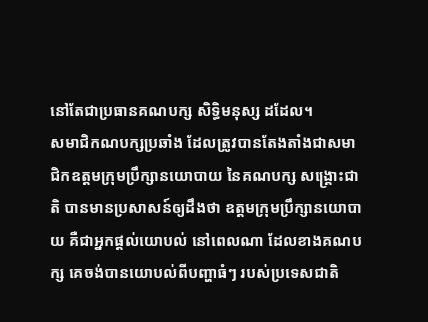នៅតែជាប្រធានគណបក្ស សិទ្ធិមនុស្ស ដដែល។
សមាជិកណបក្សប្រឆាំង ដែលត្រូវបានតែងតាំងជាសមាជិកឧត្តមក្រុមប្រឹក្សានយោបាយ នៃគណបក្ស សង្គ្រោះជាតិ បានមានប្រសាសន៍ឲ្យដឹងថា ឧត្តមក្រុមប្រឹក្សានយោបាយ គឺជាអ្នកផ្តល់យោបល់ នៅពេលណា ដែលខាងគណបក្ស គេចង់បានយោបល់ពីបញ្ហាធំៗ របស់ប្រទេសជាតិ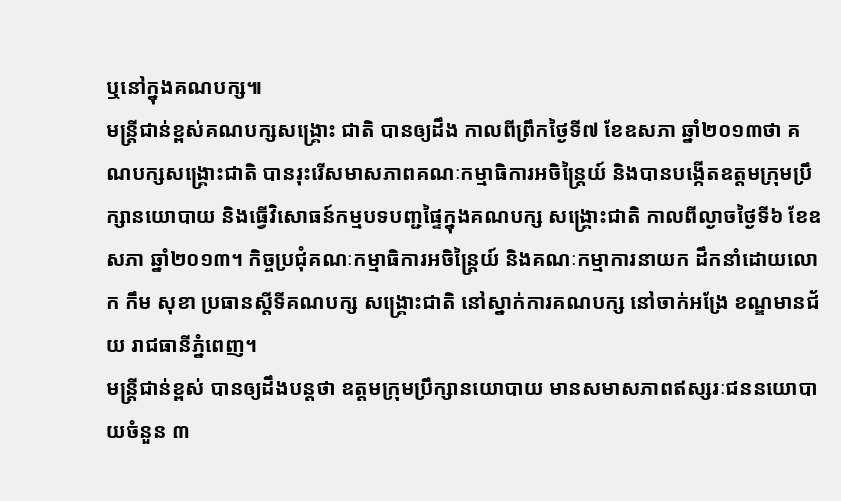ឬនៅក្នុងគណបក្ស៕
មន្ត្រីជាន់ខ្ពស់គណបក្សសង្គ្រោះ ជាតិ បានឲ្យដឹង កាលពីព្រឹកថ្ងៃទី៧ ខែឧសភា ឆ្នាំ២០១៣ថា គណបក្សសង្គ្រោះជាតិ បានរុះរើសមាសភាពគណៈកម្មាធិការអចិន្ត្រៃយ៍ និងបានបង្កើតឧត្តមក្រុមប្រឹក្សានយោបាយ និងធ្វើវិសោធន៍កម្មបទបញ្ជផ្ទៃក្នុងគណបក្ស សង្គ្រោះជាតិ កាលពីល្ងាចថ្ងៃទី៦ ខែឧសភា ឆ្នាំ២០១៣។ កិច្ចប្រជុំគណៈកម្មាធិការអចិន្ត្រៃយ៍ និងគណៈកម្មាការនាយក ដឹកនាំដោយលោក កឹម សុខា ប្រធានស្តីទីគណបក្ស សង្គ្រោះជាតិ នៅស្នាក់ការគណបក្ស នៅចាក់អង្រែ ខណ្ឌមានជ័យ រាជធានីភ្នំពេញ។
មន្ត្រីជាន់ខ្ពស់ បានឲ្យដឹងបន្តថា ឧត្តមក្រុមប្រឹក្សានយោបាយ មានសមាសភាពឥស្សរៈជននយោបាយចំនួន ៣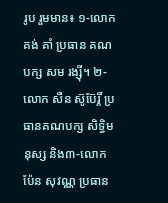រូប រួមមាន៖ ១-លោក គង់ គាំ ប្រធាន គណបក្ស សម រង្ស៊ី។ ២-លោក សឺន ស៊ូប៊ែរ្តិ៍ ប្រធានគណបក្ស សិទ្ធិមនុស្ស និង៣-លោក ប៉ែន សុវណ្ណ ប្រធាន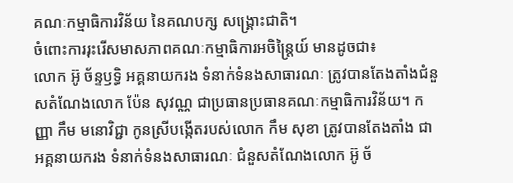គណៈកម្មាធិការវិន័យ នៃគណបក្ស សង្គ្រោះជាតិ។
ចំពោះការរុះរើសមាសភាពគណៈកម្មាធិការអចិន្ត្រៃយ៍ មានដូចជា៖
លោក អ៊ូ ច័ន្ទឫទ្ធិ អគ្គនាយករង ទំនាក់ទំនងសាធារណៈ ត្រូវបានតែងតាំងជំនួសតំណែងលោក ប៉ែន សុវណ្ណ ជាប្រធានប្រធានគណៈកម្មាធិការវិន័យ។ កញ្ញា កឹម មនោវិជ្ជា កូនស្រីបង្កើតរបស់លោក កឹម សុខា ត្រូវបានតែងតាំង ជាអគ្គនាយករង ទំនាក់ទំនងសាធារណៈ ជំនួសតំណែងលោក អ៊ូ ច័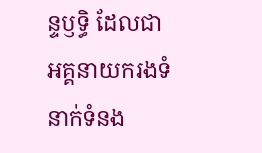ន្ទឫទ្ធិ ដែលជាអគ្គនាយករងទំនាក់ទំនង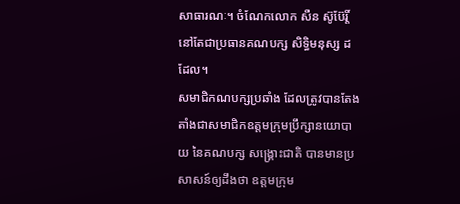សាធារណៈ។ ចំណែកលោក សឺន ស៊ូប៊ែរ្តិ៍ នៅតែជាប្រធានគណបក្ស សិទ្ធិមនុស្ស ដដែល។
សមាជិកណបក្សប្រឆាំង ដែលត្រូវបានតែងតាំងជាសមាជិកឧត្តមក្រុមប្រឹក្សានយោបាយ នៃគណបក្ស សង្គ្រោះជាតិ បានមានប្រសាសន៍ឲ្យដឹងថា ឧត្តមក្រុម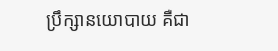ប្រឹក្សានយោបាយ គឺជា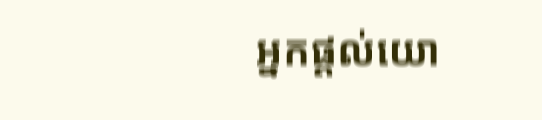អ្នកផ្តល់យោ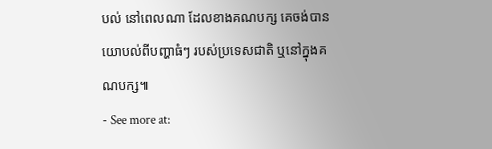បល់ នៅពេលណា ដែលខាងគណបក្ស គេចង់បានយោបល់ពីបញ្ហាធំៗ របស់ប្រទេសជាតិ ឬនៅក្នុងគណបក្ស៕
- See more at: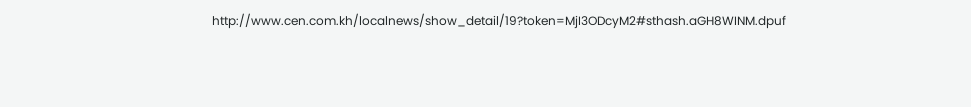http://www.cen.com.kh/localnews/show_detail/19?token=MjI3ODcyM2#sthash.aGH8WINM.dpuf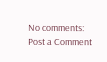No comments:
Post a Comment